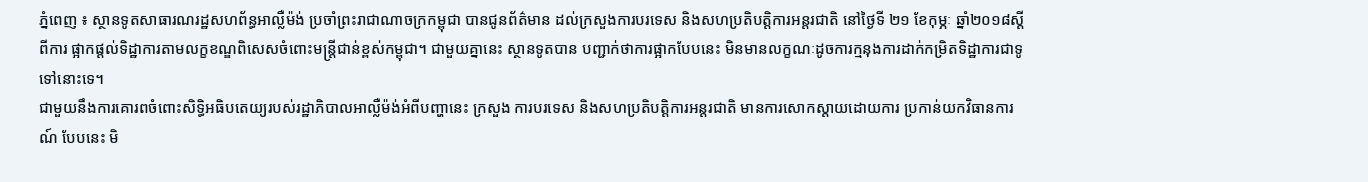ភ្នំពេញ ៖ ស្ថានទូតសាធារណរដ្ឋសហព័ន្ធអាល្លឺម៉ង់ ប្រចាំព្រះរាជាណាចក្រកម្ពុជា បានជូនព័ត៌មាន ដល់ក្រសួងការបរទេស និងសហប្រតិបត្តិការអន្តរជាតិ នៅថ្ងៃទី ២១ ខែកុម្ភៈ ឆ្នាំ២០១៨ស្តីពីការ ផ្អាកផ្តល់ទិដ្ឋាការតាមលក្ខខណ្ឌពិសេសចំពោះមន្ត្រីជាន់ខ្ពស់កម្ពុជា។ ជាមួយគ្នានេះ ស្ថានទូតបាន បញ្ជាក់ថាការផ្អាកបែបនេះ មិនមានលក្ខណៈដូចការក្មនុងការដាក់កម្រិតទិដ្ឋាការជាទូទៅនោះទេ។
ជាមួយនឹងការគោរពចំពោះសិទ្ធិអធិបតេយ្យរបស់រដ្ឋាភិបាលអាល្លឺម៉ង់អំពីបញ្ហានេះ ក្រសួង ការបរទេស និងសហប្រតិបត្តិការអន្តរជាតិ មានការសោកស្តាយដោយការ ប្រកាន់យកវិធានការ ណ៍ បែបនេះ មិ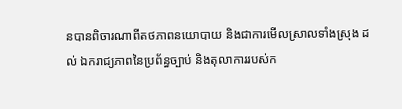នបានពិចារណាពីតថភាពនយោបាយ និងជាការមើលស្រាលទាំងស្រុង ដល់ ឯករាជ្យភាពនៃប្រព័ន្ធច្បាប់ និងតុលាការរបស់ក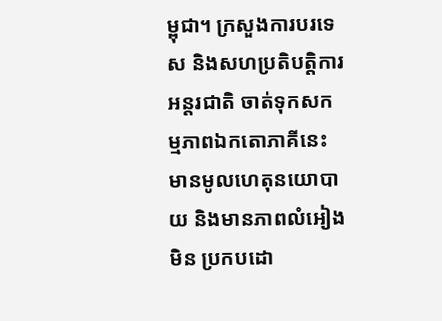ម្ពុជា។ ក្រសួងការបរទេស និងសហប្រតិបត្តិការ អន្តរជាតិ ចាត់ទុកសកម្មភាពឯកតោភាគីនេះ មានមូលហេតុនយោបាយ និងមានភាពលំអៀង មិន ប្រកបដោ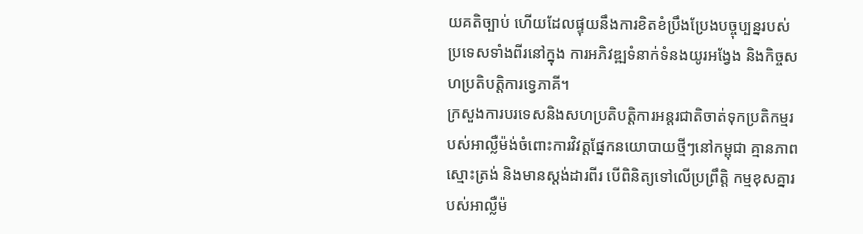យគតិច្បាប់ ហើយដែលផ្ទុយនឹងការខិតខំប្រឹងប្រែងបច្ចុប្បន្នរបស់ប្រទេសទាំងពីរនៅក្នុង ការអភិវឌ្ឍទំនាក់ទំនងយូរអង្វែង និងកិច្ចសហប្រតិបត្តិការទេ្វភាគី។
ក្រសួងការបរទេសនិងសហប្រតិបត្តិការអន្តរជាតិចាត់ទុកប្រតិកម្មរបស់អាល្លឺម៉ង់ចំពោះការវិវត្តផ្នែកនយោបាយថ្មីៗនៅកម្ពុជា គ្មានភាពស្មោះត្រង់ និងមានស្តង់ដារពីរ បើពិនិត្យទៅលើប្រព្រឹត្តិ កម្មខុសគ្នារបស់អាល្លឺម៉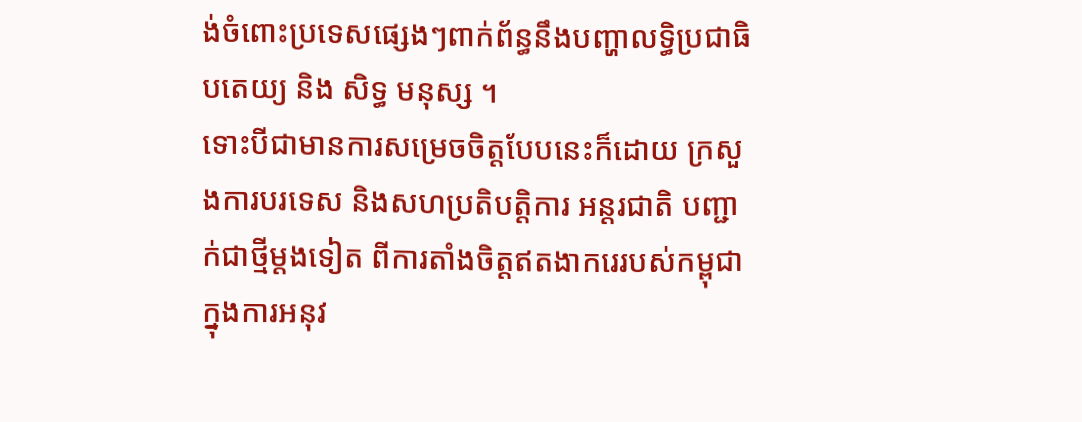ង់ចំពោះប្រទេសផ្សេងៗពាក់ព័ន្ធនឹងបញ្ហាលទ្ធិប្រជាធិបតេយ្យ និង សិទ្ធ មនុស្ស ។
ទោះបីជាមានការសម្រេចចិត្តបែបនេះក៏ដោយ ក្រសួងការបរទេស និងសហប្រតិបត្តិការ អន្តរជាតិ បញ្ជាក់ជាថ្មីម្តងទៀត ពីការតាំងចិត្តឥតងាករេរបស់កម្ពុជា ក្នុងការអនុវ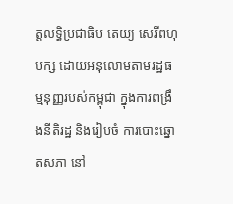ត្តលទ្ធិប្រជាធិប តេយ្យ សេរីពហុបក្ស ដោយអនុលោមតាមរដ្ឋធម្មនុញ្ញរបស់កម្ពុជា ក្នុងការពង្រឹងនីតិរដ្ឋ និងរៀបចំ ការបោះឆ្នោតសភា នៅ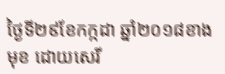ថ្ងៃទី២៩ខែកក្កដា ឆ្នាំ២០១៨ខាងមុខ ដោយសេរី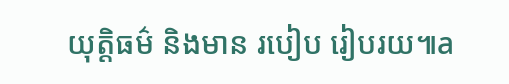យុត្តិធម៌ និងមាន របៀប រៀបរយ៕a